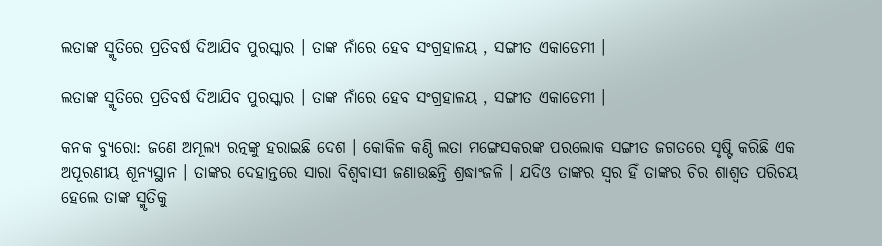ଲତାଙ୍କ ସ୍ମୃତିରେ ପ୍ରତିବର୍ଷ ଦିଆଯିବ ପୁରସ୍କାର । ତାଙ୍କ ନାଁରେ ହେବ ସଂଗ୍ରହାଳୟ , ସଙ୍ଗୀତ ଏକାଡେମୀ ।

ଲତାଙ୍କ ସ୍ମୃତିରେ ପ୍ରତିବର୍ଷ ଦିଆଯିବ ପୁରସ୍କାର । ତାଙ୍କ ନାଁରେ ହେବ ସଂଗ୍ରହାଳୟ , ସଙ୍ଗୀତ ଏକାଡେମୀ ।

କନକ ବ୍ୟୁରୋ: ଜଣେ ଅମୂଲ୍ୟ ରତ୍ନଙ୍କୁ ହରାଇଛି ଦେଶ । କୋକିଳ କଣ୍ଠି ଲତା ମଙ୍ଗେସକରଙ୍କ ପରଲୋକ ସଙ୍ଗୀତ ଜଗତରେ ସୃଷ୍ଟି କରିଛି ଏକ ଅପୂରଣୀୟ ଶୂନ୍ୟସ୍ଥାନ । ତାଙ୍କର ଦେହାନ୍ତରେ ସାରା ବିଶ୍ୱବାସୀ ଜଣାଉଛନ୍ତି ଶ୍ରଦ୍ଧାଂଜଳି । ଯଦିଓ ତାଙ୍କର ସ୍ୱର ହିଁ ତାଙ୍କର ଚିର ଶାଶ୍ୱତ ପରିଚୟ ହେଲେ ତାଙ୍କ ସ୍ମୃତିକୁ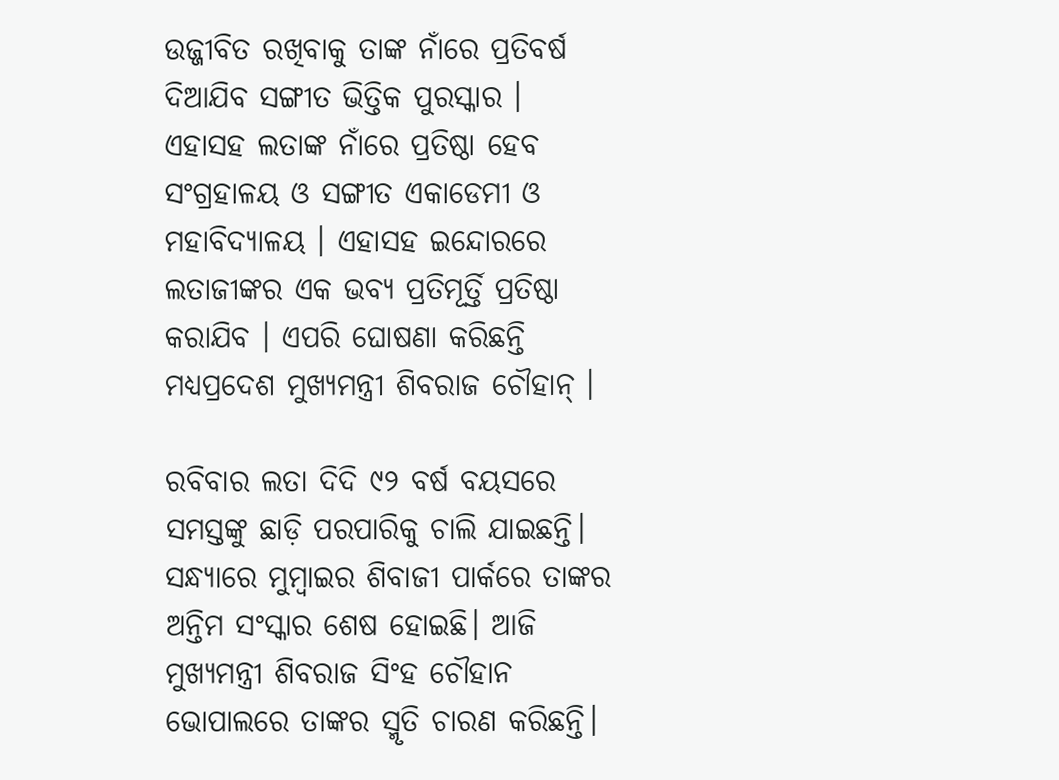ଉଜ୍ଜୀବିତ ରଖିବାକୁ ତାଙ୍କ ନାଁରେ ପ୍ରତିବର୍ଷ ଦିଆଯିବ ସଙ୍ଗୀତ ଭିତ୍ତିକ ପୁରସ୍କାର । ଏହାସହ ଲତାଙ୍କ ନାଁରେ ପ୍ରତିଷ୍ଠା ହେବ ସଂଗ୍ରହାଳୟ ଓ ସଙ୍ଗୀତ ଏକାଡେମୀ ଓ ମହାବିଦ୍ୟାଳୟ । ଏହାସହ ଇନ୍ଦୋରରେ ଲତାଜୀଙ୍କର ଏକ ଭବ୍ୟ ପ୍ରତିମୂର୍ତ୍ତି ପ୍ରତିଷ୍ଠା କରାଯିବ । ଏପରି ଘୋଷଣା କରିଛନ୍ତି ମଧ୍ୟପ୍ରଦେଶ ମୁଖ୍ୟମନ୍ତ୍ରୀ ଶିବରାଜ ଚୌହାନ୍ ।

ରବିବାର ଲତା ଦିଦି ୯୨ ବର୍ଷ ବୟସରେ ସମସ୍ତଙ୍କୁ ଛାଡ଼ି ପରପାରିକୁ ଚାଲି ଯାଇଛନ୍ତି। ସନ୍ଧ୍ୟାରେ ମୁମ୍ବାଇର ଶିବାଜୀ ପାର୍କରେ ତାଙ୍କର ଅନ୍ତିମ ସଂସ୍କାର ଶେଷ ହୋଇଛି। ଆଜି ମୁଖ୍ୟମନ୍ତ୍ରୀ ଶିବରାଜ ସିଂହ ଚୌହାନ ଭୋପାଲରେ ତାଙ୍କର ସ୍ମୃତି ଚାରଣ କରିଛନ୍ତି।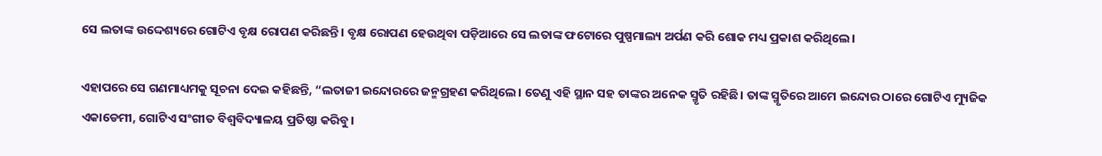ସେ ଲତାଙ୍କ ଉଦ୍ଦେଶ୍ୟରେ ଗୋଟିଏ ବୃକ୍ଷ ରୋପଣ କରିଛନ୍ତି। ବୃକ୍ଷ ରୋପଣ ହେଉଥିବା ପଡ଼ିଆରେ ସେ ଲତାଙ୍କ ଫଟୋରେ ପୁଷ୍ପମାଲ୍ୟ ଅର୍ପଣ କରି ଶୋକ ମଧ୍ୟ ପ୍ରକାଶ କରିଥିଲେ।

ଏହାପରେ ସେ ଗଣମାଧ୍ୟମକୁ ସୂଚନା ଦେଇ କହିଛନ୍ତି, “ଲତାଜୀ ଇନ୍ଦୋରରେ ଜନ୍ମଗ୍ରହଣ କରିଥିଲେ। ତେଣୁ ଏହି ସ୍ଥାନ ସହ ତାଙ୍କର ଅନେକ ସ୍ମୃତି ରହିଛି। ତାଙ୍କ ସ୍ମୃତିରେ ଆମେ ଇନ୍ଦୋର ଠାରେ ଗୋଟିଏ ମ୍ୟୁଜିକ ଏକାଡେମୀ, ଗୋଟିଏ ସଂଗୀତ ବିଶ୍ୱବିଦ୍ୟାଳୟ ପ୍ରତିଷ୍ଠା କରିବୁ।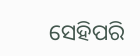ସେହିପରି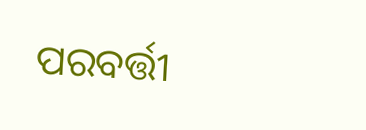ପରବର୍ତ୍ତୀ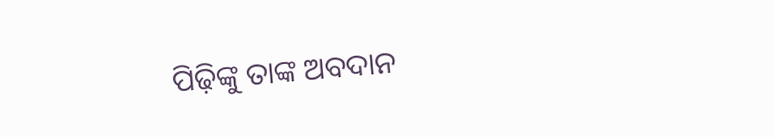ପିଢ଼ିଙ୍କୁ ତାଙ୍କ ଅବଦାନ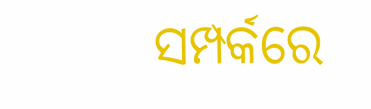ସମ୍ପର୍କରେ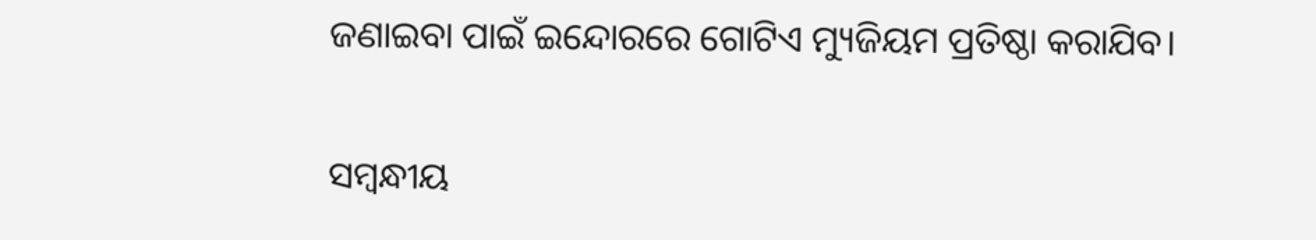ଜଣାଇବା ପାଇଁ ଇନ୍ଦୋରରେ ଗୋଟିଏ ମ୍ୟୁଜିୟମ ପ୍ରତିଷ୍ଠା କରାଯିବ।

ସମ୍ବନ୍ଧୀୟ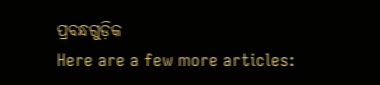ପ୍ରବନ୍ଧଗୁଡ଼ିକ
Here are a few more articles: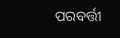ପରବର୍ତ୍ତୀ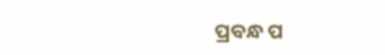ପ୍ରବନ୍ଧ ପ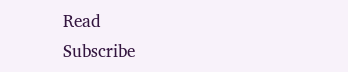Read
Subscribe